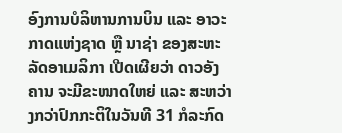ອົງການບໍລິຫານການບິນ ແລະ ອາວະກາດແຫ່ງຊາດ ຫຼື ນາຊ່າ ຂອງສະຫະລັດອາເມລິກາ ເປີດເຜີຍວ່າ ດາວອັງຄານ ຈະມີຂະໜາດໃຫຍ່ ແລະ ສະຫວ່າງກວ່າປົກກະຕິໃນວັນທີ 31 ກໍລະກົດ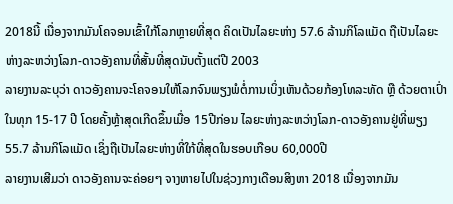2018ນີ້ ເນື່ອງຈາກມັນໂຄຈອນເຂົ້າໃກ້ໂລກຫຼາຍທີ່ສຸດ ຄິດເປັນໄລຍະຫ່າງ 57.6 ລ້ານກິໂລແມັດ ຖືເປັນໄລຍະຫ່າງລະຫວ່າງໂລກ-ດາວອັງຄານທີ່ສັ້ນທີ່ສຸດນັບຕັ້ງແຕ່ປີ 2003
ລາຍງານລະບຸວ່າ ດາວອັງຄານຈະໂຄຈອນໃຫ້ໂລກຈົນພຽງພໍຕໍ່ການເບິ່ງເຫັນດ້ວຍກ້ອງໂທລະທັດ ຫຼື ດ້ວຍຕາເປົ່າໃນທຸກ 15-17 ປີ ໂດຍຄັ້ງຫຼ້າສຸດເກີດຂຶ້ນເມື່ອ 15ປີກ່ອນ ໄລຍະຫ່າງລະຫວ່າງໂລກ-ດາວອັງຄານຢູ່ທີ່ພຽງ 55.7 ລ້ານກິໂລແມັດ ເຊິ່ງຖືເປັນໄລຍະຫ່າງທີ່ໃກ້ທີ່ສຸດໃນຮອບເກືອບ 60,000ປີ
ລາຍງານເສີມວ່າ ດາວອັງຄານຈະຄ່ອຍໆ ຈາງຫາຍໄປໃນຊ່ວງກາງເດືອນສິງຫາ 2018 ເນື່ອງຈາກມັນ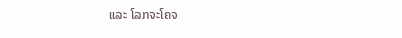ແລະ ໂລກຈະໂຄຈ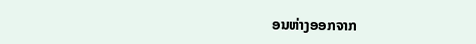ອນຫ່າງອອກຈາກ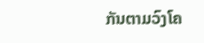ກັນຕາມວົງໂຄ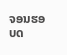ຈອນຮອບດ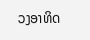ວງອາທິດ